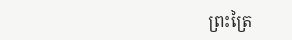ព្រះត្រៃ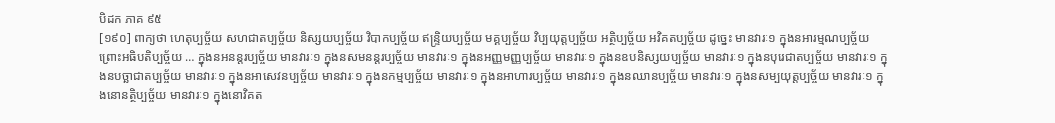បិដក ភាគ ៩៥
[១៩០] ពាក្យថា ហេតុប្បច្ច័យ សហជាតប្បច្ច័យ និស្សយប្បច្ច័យ វិបាកប្បច្ច័យ ឥន្ទ្រិយប្បច្ច័យ មគ្គប្បច្ច័យ វិប្បយុត្តប្បច្ច័យ អត្ថិប្បច្ច័យ អវិគតប្បច្ច័យ ដូចេ្នះ មានវារៈ១ ក្នុងនអារម្មណប្បច្ច័យ ព្រោះអធិបតិប្បច្ច័យ … ក្នុងនអនន្តរប្បច្ច័យ មានវារៈ១ ក្នុងនសមនន្តរប្បច្ច័យ មានវារៈ១ ក្នុងនអញ្ញមញ្ញប្បច្ច័យ មានវារៈ១ ក្នុងនឧបនិស្សយប្បច្ច័យ មានវារៈ១ ក្នុងនបុរេជាតប្បច្ច័យ មានវារៈ១ ក្នុងនបច្ឆាជាតប្បច្ច័យ មានវារៈ១ ក្នុងនអាសេវនប្បច្ច័យ មានវារៈ១ ក្នុងនកម្មប្បច្ច័យ មានវារៈ១ ក្នុងនអាហារប្បច្ច័យ មានវារៈ១ ក្នុងនឈានប្បច្ច័យ មានវារៈ១ ក្នុងនសម្បយុត្តប្បច្ច័យ មានវារៈ១ ក្នុងនោនត្ថិប្បច្ច័យ មានវារៈ១ ក្នុងនោវិគត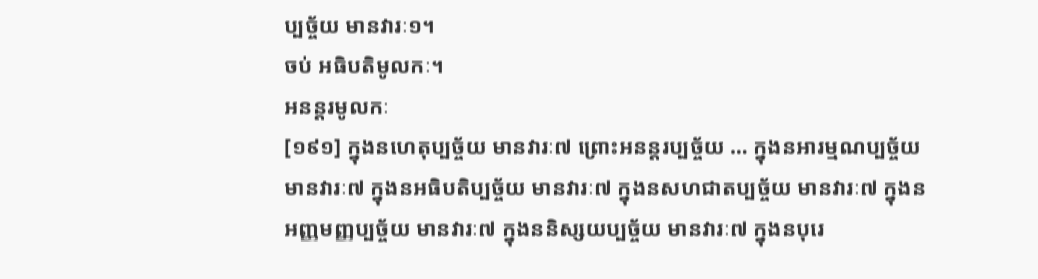ប្បច្ច័យ មានវារៈ១។
ចប់ អធិបតិមូលកៈ។
អនន្តរមូលកៈ
[១៩១] ក្នុងនហេតុប្បច្ច័យ មានវារៈ៧ ព្រោះអនន្តរប្បច្ច័យ … ក្នុងនអារម្មណប្បច្ច័យ មានវារៈ៧ ក្នុងនអធិបតិប្បច្ច័យ មានវារៈ៧ ក្នុងនសហជាតប្បច្ច័យ មានវារៈ៧ ក្នុងនអញ្ញមញ្ញប្បច្ច័យ មានវារៈ៧ ក្នុងននិស្សយប្បច្ច័យ មានវារៈ៧ ក្នុងនបុរេ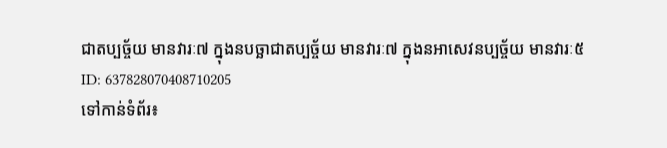ជាតប្បច្ច័យ មានវារៈ៧ ក្នុងនបច្ឆាជាតប្បច្ច័យ មានវារៈ៧ ក្នុងនអាសេវនប្បច្ច័យ មានវារៈ៥
ID: 637828070408710205
ទៅកាន់ទំព័រ៖